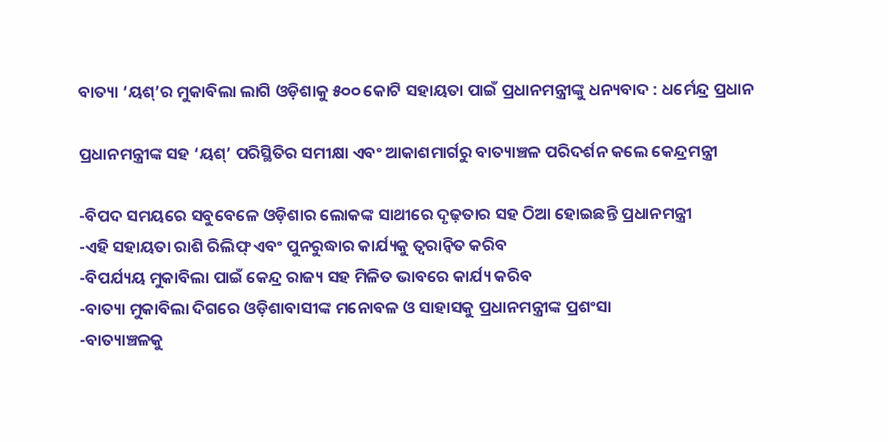ବାତ୍ୟା ‘ୟଶ୍‍’ର ମୁକାବିଲା ଲାଗି ଓଡ଼ିଶାକୁ ୫୦୦ କୋଟି ସହାୟତା ପାଇଁ ପ୍ରଧାନମନ୍ତ୍ରୀଙ୍କୁ ଧନ୍ୟବାଦ : ଧର୍ମେନ୍ଦ୍ର ପ୍ରଧାନ

ପ୍ରଧାନମନ୍ତ୍ରୀଙ୍କ ସହ ‘ୟଶ୍‍’ ପରିସ୍ଥିତିର ସମୀକ୍ଷା ଏବଂ ଆକାଶମାର୍ଗରୁ ବାତ୍ୟାଞ୍ଚଳ ପରିଦର୍ଶନ କଲେ କେନ୍ଦ୍ରମନ୍ତ୍ରୀ

-ବିପଦ ସମୟରେ ସବୁବେଳେ ଓଡ଼ିଶାର ଲୋକଙ୍କ ସାଥୀରେ ଦୃଢ଼ତାର ସହ ଠିଆ ହୋଇଛନ୍ତି ପ୍ରଧାନମନ୍ତ୍ରୀ
-ଏହି ସହାୟତା ରାଶି ରିଲିଫ୍‍ ଏବଂ ପୁନରୁଦ୍ଧାର କାର୍ଯ୍ୟକୁ ତ୍ୱରାନ୍ୱିତ କରିବ
-ବିପର୍ଯ୍ୟୟ ମୁକାବିଲା ପାଇଁ କେନ୍ଦ୍ର ରାଜ୍ୟ ସହ ମିଳିତ ଭାବରେ କାର୍ଯ୍ୟ କରିବ
-ବାତ୍ୟା ମୁକାବିଲା ଦିଗରେ ଓଡ଼ିଶାବାସୀଙ୍କ ମନୋବଳ ଓ ସାହାସକୁ ପ୍ରଧାନମନ୍ତ୍ରୀଙ୍କ ପ୍ରଶଂସା
-ବାତ୍ୟାଞ୍ଚଳକୁ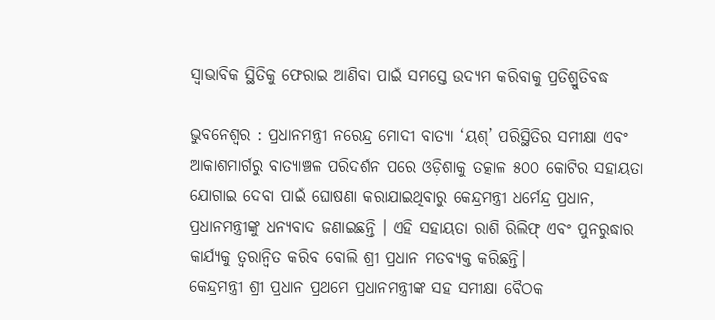ସ୍ୱାଭାବିକ ସ୍ଥିତିକୁ ଫେରାଇ ଆଣିବା ପାଇଁ ସମସ୍ତେ ଉଦ୍ୟମ କରିବାକୁ ପ୍ରତିଶ୍ରୁତିବଦ୍ଧ

ଭୁବନେଶ୍ୱର : ପ୍ରଧାନମନ୍ତ୍ରୀ ନରେନ୍ଦ୍ର ମୋଦୀ ବାତ୍ୟା ‘ୟଶ୍‍’ ପରିସ୍ଥିତିର ସମୀକ୍ଷା ଏବଂ ଆକାଶମାର୍ଗରୁ ବାତ୍ୟାଞ୍ଚଳ ପରିଦର୍ଶନ ପରେ ଓଡ଼ିଶାକୁ ତତ୍କାଳ ୫୦୦ କୋଟିର ସହାୟତା ଯୋଗାଇ ଦେବା ପାଇଁ ଘୋଷଣା କରାଯାଇଥିବାରୁ କେନ୍ଦ୍ରମନ୍ତ୍ରୀ ଧର୍ମେନ୍ଦ୍ର ପ୍ରଧାନ, ପ୍ରଧାନମନ୍ତ୍ରୀଙ୍କୁ ଧନ୍ୟବାଦ ଜଣାଇଛନ୍ତି । ଏହି ସହାୟତା ରାଶି ରିଲିଫ୍‍ ଏବଂ ପୁନରୁଦ୍ଧାର କାର୍ଯ୍ୟକୁ ତ୍ୱରାନ୍ୱିତ କରିବ ବୋଲି ଶ୍ରୀ ପ୍ରଧାନ ମତବ୍ୟକ୍ତ କରିଛନ୍ତି।
କେନ୍ଦ୍ରମନ୍ତ୍ରୀ ଶ୍ରୀ ପ୍ରଧାନ ପ୍ରଥମେ ପ୍ରଧାନମନ୍ତ୍ରୀଙ୍କ ସହ ସମୀକ୍ଷା ବୈଠକ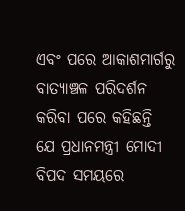ଏବଂ ପରେ ଆକାଶମାର୍ଗରୁ ବାତ୍ୟାଞ୍ଚଳ ପରିଦର୍ଶନ କରିବା ପରେ କହିଛନ୍ତି ଯେ ପ୍ରଧାନମନ୍ତ୍ରୀ ମୋଦୀ ବିପଦ ସମୟରେ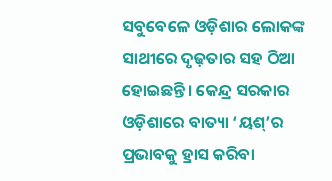ସବୁବେଳେ ଓଡ଼ିଶାର ଲୋକଙ୍କ ସାଥୀରେ ଦୃଢ଼ତାର ସହ ଠିଆ ହୋଇଛନ୍ତି। କେନ୍ଦ୍ର ସରକାର ଓଡ଼ିଶାରେ ବାତ୍ୟା ‘ୟଶ୍‍’ର ପ୍ରଭାବକୁ ହ୍ରାସ କରିବା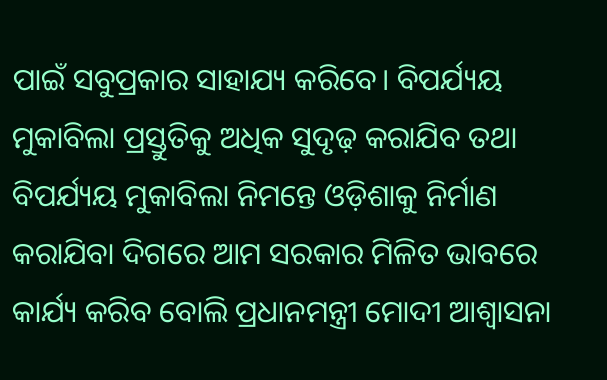ପାଇଁ ସବୁପ୍ରକାର ସାହାଯ୍ୟ କରିବେ। ବିପର୍ଯ୍ୟୟ ମୁକାବିଲା ପ୍ରସ୍ତୁତିକୁ ଅଧିକ ସୁଦୃଢ଼ କରାଯିବ ତଥା ବିପର୍ଯ୍ୟୟ ମୁକାବିଲା ନିମନ୍ତେ ଓଡ଼ିଶାକୁ ନିର୍ମାଣ କରାଯିବା ଦିଗରେ ଆମ ସରକାର ମିଳିତ ଭାବରେ କାର୍ଯ୍ୟ କରିବ ବୋଲି ପ୍ରଧାନମନ୍ତ୍ରୀ ମୋଦୀ ଆଶ୍ୱାସନା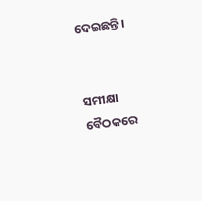ଦେଇଛନ୍ତି।


ସମୀକ୍ଷା ବୈଠକରେ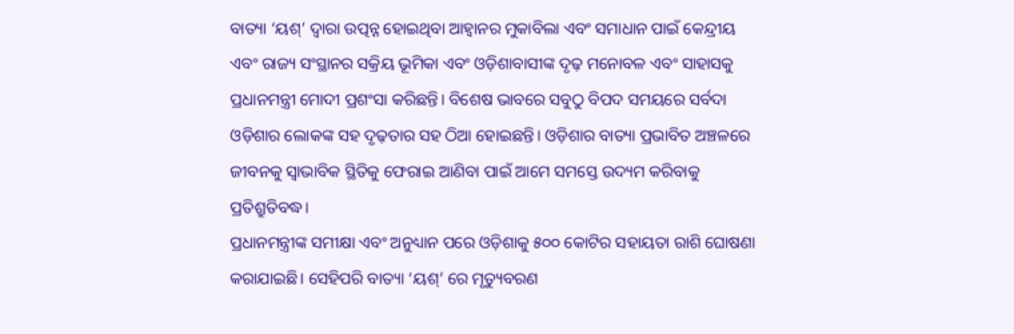ବାତ୍ୟା ‘ୟଶ୍‍’ ଦ୍ୱାରା ଉତ୍ପନ୍ନ ହୋଇଥିବା ଆହ୍ୱାନର ମୁକାବିଲା ଏବଂ ସମାଧାନ ପାଇଁ କେନ୍ଦ୍ରୀୟ ଏବଂ ରାଜ୍ୟ ସଂସ୍ଥାନର ସକ୍ରିୟ ଭୂମିକା ଏବଂ ଓଡ଼ିଶାବାସୀଙ୍କ ଦୃଢ଼ ମନୋବଳ ଏବଂ ସାହାସକୁ ପ୍ରଧାନମନ୍ତ୍ରୀ ମୋଦୀ ପ୍ରଶଂସା କରିଛନ୍ତି। ବିଶେଷ ଭାବରେ ସବୁଠୁ ବିପଦ ସମୟରେ ସର୍ବଦା ଓଡ଼ିଶାର ଲୋକଙ୍କ ସହ ଦୃଢ଼ତାର ସହ ଠିଆ ହୋଇଛନ୍ତି। ଓଡ଼ିଶାର ବାତ୍ୟା ପ୍ରଭାବିତ ଅଞ୍ଚଳରେ ଜୀବନକୁ ସ୍ୱାଭାବିକ ସ୍ଥିତିକୁ ଫେରାଇ ଆଣିବା ପାଇଁ ଆମେ ସମସ୍ତେ ଉଦ୍ୟମ କରିବାକୁ ପ୍ରତିଶ୍ରୁତିବଦ୍ଧ।
ପ୍ରଧାନମନ୍ତ୍ରୀଙ୍କ ସମୀକ୍ଷା ଏବଂ ଅନୁଧ୍ୟାନ ପରେ ଓଡ଼ିଶାକୁ ୫୦୦ କୋଟିର ସହାୟତା ରାଶି ଘୋଷଣା କରାଯାଇଛି। ସେହିପରି ବାତ୍ୟା ‘ୟଶ୍‍’ ରେ ମୃତ୍ୟୁବରଣ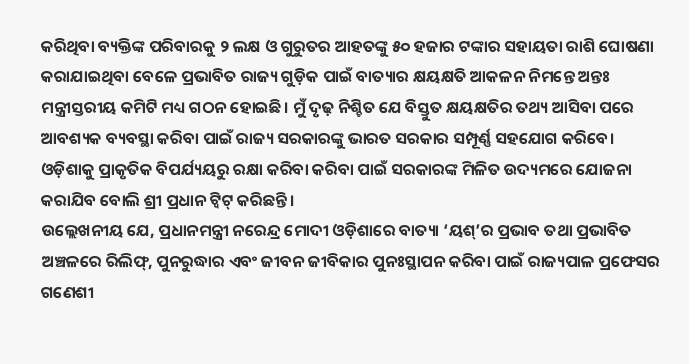କରିଥିବା ବ୍ୟକ୍ତିଙ୍କ ପରିବାରକୁ ୨ ଲକ୍ଷ ଓ ଗୁରୁତର ଆହତଙ୍କୁ ୫୦ ହଜାର ଟଙ୍କାର ସହାୟତା ରାଶି ଘୋଷଣା କରାଯାଇଥିବା ବେଳେ ପ୍ରଭାବିତ ରାଜ୍ୟ ଗୁଡ଼ିକ ପାଇଁ ବାତ୍ୟାର କ୍ଷୟକ୍ଷତି ଆକଳନ ନିମନ୍ତେ ଅନ୍ତଃ ମନ୍ତ୍ରୀସ୍ତରୀୟ କମିଟି ମଧ୍ୟ ଗଠନ ହୋଇଛି। ମୁଁ ଦୃଢ଼ ନିଶ୍ଚିତ ଯେ ବିସ୍ତୁତ କ୍ଷୟକ୍ଷତିର ତଥ୍ୟ ଆସିବା ପରେ ଆବଶ୍ୟକ ବ୍ୟବସ୍ଥା କରିବା ପାଇଁ ରାଜ୍ୟ ସରକାରଙ୍କୁ ଭାରତ ସରକାର ସମ୍ପୂର୍ଣ୍ଣ ସହଯୋଗ କରିବେ।
ଓଡ଼ିଶାକୁ ପ୍ରାକୃତିକ ବିପର୍ଯ୍ୟୟରୁ ରକ୍ଷା କରିବା କରିବା ପାଇଁ ସରକାରଙ୍କ ମିଳିତ ଉଦ୍ୟମରେ ଯୋଜନା କରାଯିବ ବୋଲି ଶ୍ରୀ ପ୍ରଧାନ ଟ୍ୱିଟ୍‍ କରିଛନ୍ତି।
ଉଲ୍ଲେଖନୀୟ ଯେ, ପ୍ରଧାନମନ୍ତ୍ରୀ ନରେନ୍ଦ୍ର ମୋଦୀ ଓଡ଼ିଶାରେ ବାତ୍ୟା ‘ୟଶ୍‍’ର ପ୍ରଭାବ ତଥା ପ୍ରଭାବିତ ଅଞ୍ଚଳରେ ରିଲିଫ୍‍, ପୁନରୁଦ୍ଧାର ଏବଂ ଜୀବନ ଜୀବିକାର ପୁନଃସ୍ଥାପନ କରିବା ପାଇଁ ରାଜ୍ୟପାଳ ପ୍ରଫେସର ଗଣେଶୀ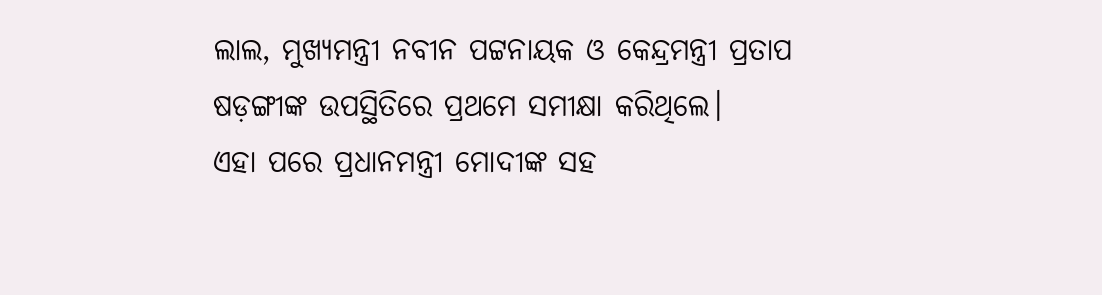ଲାଲ, ମୁଖ୍ୟମନ୍ତ୍ରୀ ନବୀନ ପଟ୍ଟନାୟକ ଓ କେନ୍ଦ୍ରମନ୍ତ୍ରୀ ପ୍ରତାପ ଷଡ଼ଙ୍ଗୀଙ୍କ ଉପସ୍ଥିତିରେ ପ୍ରଥମେ ସମୀକ୍ଷା କରିଥିଲେ।
ଏହା ପରେ ପ୍ରଧାନମନ୍ତ୍ରୀ ମୋଦୀଙ୍କ ସହ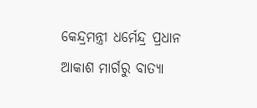କେନ୍ଦ୍ରମନ୍ତ୍ରୀ ଧର୍ମେନ୍ଦ୍ର ପ୍ରଧାନ ଆକାଶ ମାର୍ଗରୁ ବାତ୍ୟା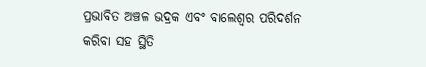ପ୍ରଭାବିତ ଅଞ୍ଚଳ ଭଦ୍ରକ ଏବଂ ବାଲେଶ୍ୱର ପରିଦର୍ଶନ କରିବା ସହ ସ୍ଥିତି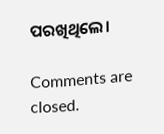ପରଖିଥିଲେ।

Comments are closed.